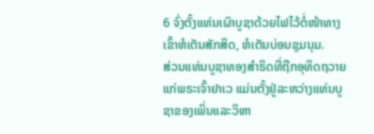6 ຈົ່ງຕັ້ງແທ່ນເຜົາບູຊາດ້ວຍໄຟໄວ້ຕໍ່ໜ້າທາງເຂົ້າຫໍເຕັນສັກສິດ, ຫໍເຕັນບ່ອນຊຸມນຸມ.
ສ່ວນແທ່ນບູຊາທອງສຳຣິດທີ່ຖືກອຸທິດຖວາຍແກ່ພຣະເຈົ້າຢາເວ ແມ່ນຕັ້ງຢູ່ລະຫວ່າງແທ່ນບູຊາຂອງເພິ່ນແລະວິຫາ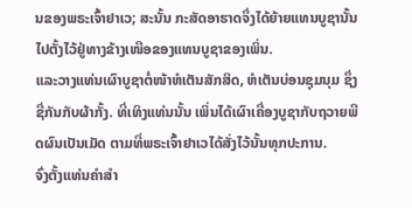ນຂອງພຣະເຈົ້າຢາເວ; ສະນັ້ນ ກະສັດອາຮາດຈຶ່ງໄດ້ຍ້າຍແທນບູຊານັ້ນ ໄປຕັ້ງໄວ້ຢູ່ທາງຂ້າງເໜືອຂອງແທນບູຊາຂອງເພິ່ນ.
ແລະວາງແທ່ນເຜົາບູຊາຕໍ່ໜ້າຫໍເຕັນສັກສິດ, ຫໍເຕັນບ່ອນຊຸມນຸມ ຊຶ່ງຊື່ກັນກັບຜ້າກັ້ງ. ທີ່ເທິງແທ່ນນັ້ນ ເພິ່ນໄດ້ເຜົາເຄື່ອງບູຊາກັບຖວາຍພືດຜົນເປັນເມັດ ຕາມທີ່ພຣະເຈົ້າຢາເວໄດ້ສັ່ງໄວ້ນັ້ນທຸກປະການ.
ຈົ່ງຕັ້ງແທ່ນຄຳສຳ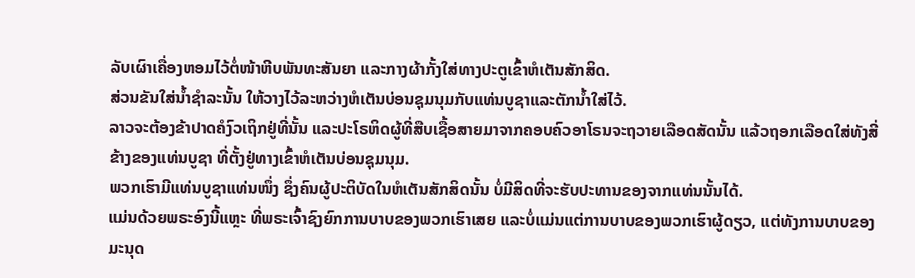ລັບເຜົາເຄື່ອງຫອມໄວ້ຕໍ່ໜ້າຫີບພັນທະສັນຍາ ແລະກາງຜ້າກັ້ງໃສ່ທາງປະຕູເຂົ້າຫໍເຕັນສັກສິດ.
ສ່ວນຂັນໃສ່ນໍ້າຊຳລະນັ້ນ ໃຫ້ວາງໄວ້ລະຫວ່າງຫໍເຕັນບ່ອນຊຸມນຸມກັບແທ່ນບູຊາແລະຕັກນໍ້າໃສ່ໄວ້.
ລາວຈະຕ້ອງຂ້າປາດຄໍງົວເຖິກຢູ່ທີ່ນັ້ນ ແລະປະໂຣຫິດຜູ້ທີ່ສືບເຊື້ອສາຍມາຈາກຄອບຄົວອາໂຣນຈະຖວາຍເລືອດສັດນັ້ນ ແລ້ວຖອກເລືອດໃສ່ທັງສີ່ຂ້າງຂອງແທ່ນບູຊາ ທີ່ຕັ້ງຢູ່ທາງເຂົ້າຫໍເຕັນບ່ອນຊຸມນຸມ.
ພວກເຮົາມີແທ່ນບູຊາແທ່ນໜຶ່ງ ຊຶ່ງຄົນຜູ້ປະຕິບັດໃນຫໍເຕັນສັກສິດນັ້ນ ບໍ່ມີສິດທີ່ຈະຮັບປະທານຂອງຈາກແທ່ນນັ້ນໄດ້.
ແມ່ນດ້ວຍພຣະອົງນີ້ແຫຼະ ທີ່ພຣະເຈົ້າຊົງຍົກການບາບຂອງພວກເຮົາເສຍ ແລະບໍ່ແມ່ນແຕ່ການບາບຂອງພວກເຮົາຜູ້ດຽວ, ແຕ່ທັງການບາບຂອງມະນຸດ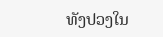ທັງປວງໃນ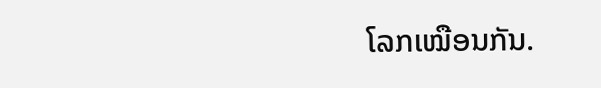ໂລກເໝືອນກັນ.